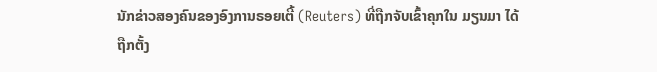ນັກຂ່າວສອງຄົນຂອງອົງການຣອຍເຕີ້ (Reuters) ທີ່ຖືກຈັບເຂົ້າຄຸກໃນ ມຽນມາ ໄດ້
ຖືກຕັ້ງ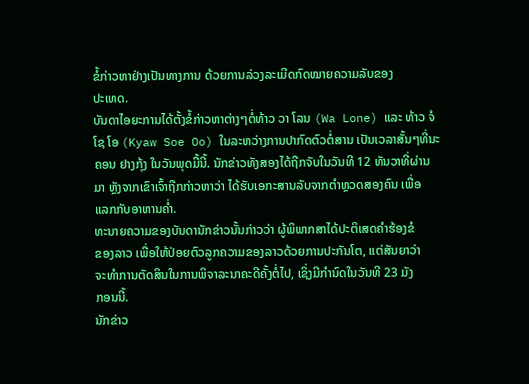ຂໍ້ກ່າວຫາຢ່າງເປັນທາງການ ດ້ວຍການລ່ວງລະເມີດກົດໝາຍຄວາມລັບຂອງ
ປະເທດ.
ບັນດາໄອຍະການໄດ້ຕັ້ງຂໍ້ກ່າວຫາຕ່າງໆຕໍ່ທ້າວ ວາ ໂລນ (Wa Lone) ແລະ ທ້າວ ຈໍ
ໂຊ ໂອ (Kyaw Soe Oo) ໃນລະຫວ່າງການປາກົດຕົວຕໍ່ສານ ເປັນເວລາສັ້ນໆທີ່ນະ
ຄອນ ຢາງກຸ້ງ ໃນວັນພຸດມື້ນີ້. ນັກຂ່າວທັງສອງໄດ້ຖືກຈັບໃນວັນທີ 12 ທັນວາທີ່ຜ່ານ
ມາ ຫຼັງຈາກເຂົາເຈົ້າຖືກກ່າວຫາວ່າ ໄດ້ຮັບເອກະສານລັບຈາກຕຳຫຼວດສອງຄົນ ເພື່ອ
ແລກກັບອາຫານຄໍ່າ.
ທະນາຍຄວາມຂອງບັນດານັກຂ່າວນັ້ນກ່າວວ່າ ຜູ້ພິພາກສາໄດ້ປະຕິເສດຄຳຮ້ອງຂໍ
ຂອງລາວ ເພື່ອໃຫ້ປ່ອຍຕົວລູກຄວາມຂອງລາວດ້ວຍການປະກັນໂຕ, ແຕ່ສັນຍາວ່າ
ຈະທຳການຕັດສິນໃນການພິຈາລະນາຄະດີຄັ້ງຕໍ່ໄປ, ເຊິ່ງມີກຳນົດໃນວັນທີ 23 ມັງ
ກອນນີ້.
ນັກຂ່າວ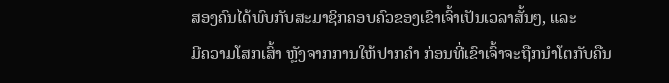ສອງຄົນໄດ້ພົບກັບສະມາຊິກຄອບຄົວຂອງເຂົາເຈົ້າເປັນເວລາສັ້ນໆ, ແລະ
ມີຄວາມໂສກເສົ້າ ຫຼັງຈາກການໃຫ້ປາກຄຳ ກ່ອນທີ່ເຂົາເຈົ້າຈະຖືກນຳໂຕກັບຄືນ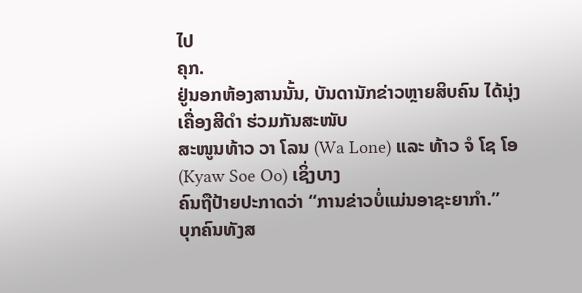ໄປ
ຄຸກ.
ຢູ່ນອກຫ້ອງສານນັ້ນ, ບັນດານັກຂ່າວຫຼາຍສິບຄົນ ໄດ້ນຸ່ງເຄື່ອງສີດຳ ຮ່ວມກັນສະໜັບ
ສະໜູນທ້າວ ວາ ໂລນ (Wa Lone) ແລະ ທ້າວ ຈໍ ໂຊ ໂອ (Kyaw Soe Oo) ເຊິ່ງບາງ
ຄົນຖືປ້າຍປະກາດວ່າ “ການຂ່າວບໍ່ແມ່ນອາຊະຍາກຳ.”
ບຸກຄົນທັງສ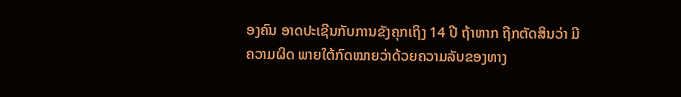ອງຄົນ ອາດປະເຊີນກັບການຂັງຄຸກເຖິງ 14 ປີ ຖ້າຫາກ ຖືກຕັດສິນວ່າ ມີ
ຄວາມຜິດ ພາຍໃຕ້ກົດໝາຍວ່າດ້ວຍຄວາມລັບຂອງທາງ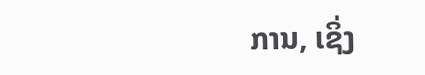ການ, ເຊິ່ງ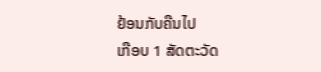ຢ້ອນກັບຄືນໄປ
ເກືອບ 1 ສັດຕະວັດ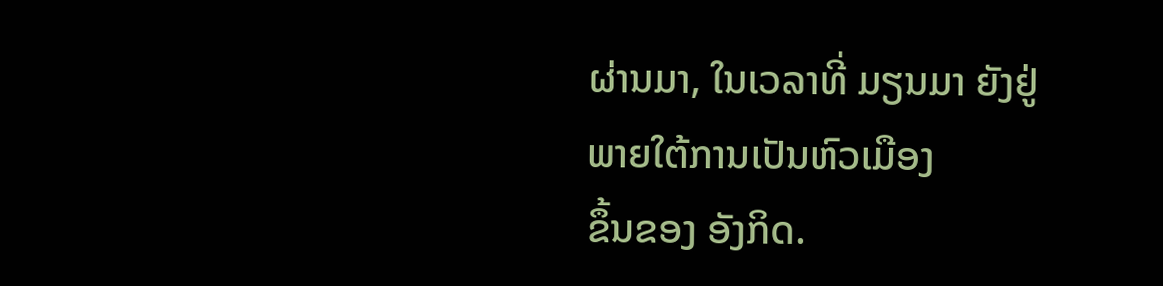ຜ່ານມາ, ໃນເວລາທີ່ ມຽນມາ ຍັງຢູ່ພາຍໃຕ້ການເປັນຫົວເມືອງ
ຂຶ້ນຂອງ ອັງກິດ.